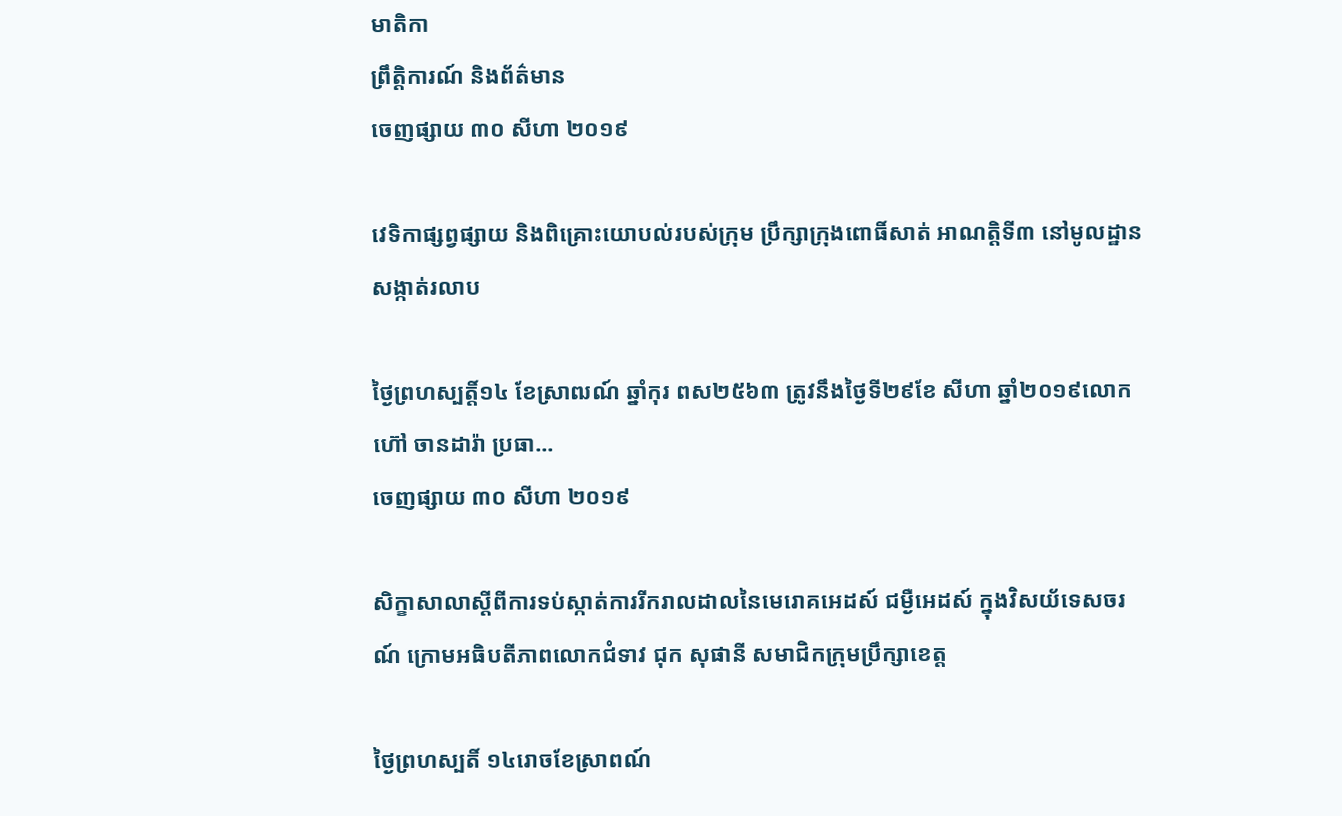មាតិកា
ព្រឹត្តិការណ៍ និងព័ត៌មាន
ចេញផ្សាយ ៣០ សីហា ២០១៩

វេទិកាផ្សព្វផ្សាយ និងពិគ្រោះយោបល់របស់ក្រុម ប្រឹក្សាក្រុងពោធិ៍សាត់ អាណត្តិទី៣ នៅមូលដ្ឋានសង្កាត់រលាប

ថ្ងៃព្រហស្បត្តិ៍១៤ ខែស្រាឍណ៍ ឆ្នាំកុរ ពស២៥៦៣ ត្រូវនឹងថ្ងៃទី២៩ខែ សីហា ឆ្នាំ២០១៩លោក ហ៊ៅ ចានដារ៉ា ប្រធា...
ចេញផ្សាយ ៣០ សីហា ២០១៩

សិក្ខាសាលាស្តីពីការទប់ស្កាត់ការរីករាលដាលនៃមេរោគអេដស៍ ជម្ងឺអេដស៍ ក្នុងវិសយ័ទេសចរណ៍ ក្រោមអធិបតីភាពលោកជំទាវ ជុក សុផានី សមាជិកក្រុមប្រឹក្សាខេត្ត

ថ្ងៃព្រហស្បតិ៍ ១៤រោចខែស្រាពណ៍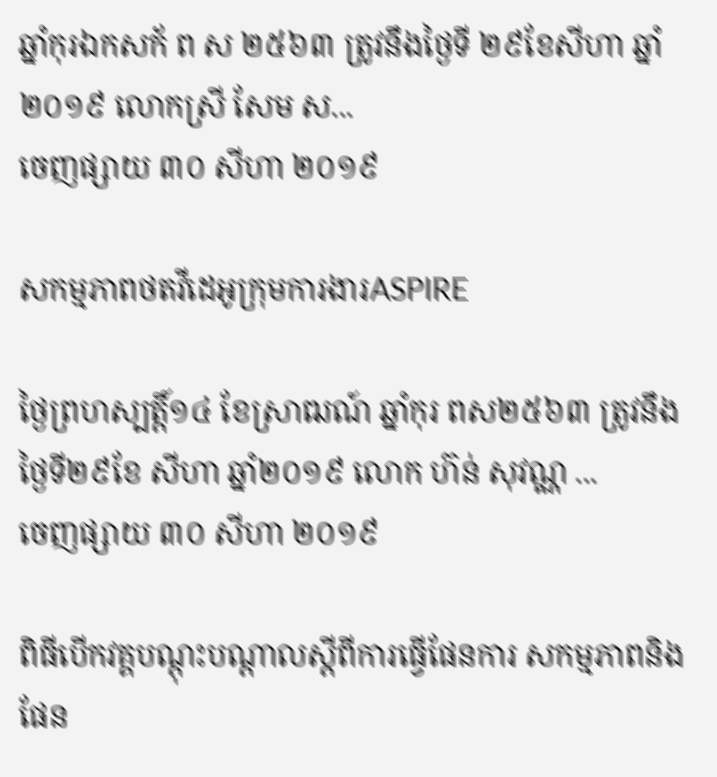ឆ្នាំកុរឯកសក័ ព ស ២៥៦៣ ត្រូវនឹងថ្ងៃទី ២៩ខែសីហា ឆ្នាំ២០១៩ លោកស្រី សែម ស...
ចេញផ្សាយ ៣០ សីហា ២០១៩

សកម្មភាពថតវីដេអូក្រុមការងារASPIRE

ថ្ងៃព្រហស្បត្តិ៍១៤ ខែស្រាឍណ៍ ឆ្នាំកុរ ពស២៥៦៣ ត្រូវនឹងថ្ងៃទី២៩ខែ សីហា ឆ្នាំ២០១៩ លោក ហ៊ន់ សុវណ្ណ ...
ចេញផ្សាយ ៣០ សីហា ២០១៩

ពិធីបើកវគ្គបណ្តុះបណ្តាលស្តីពីការធ្វើផែនការ សកម្មភាពនិងផែន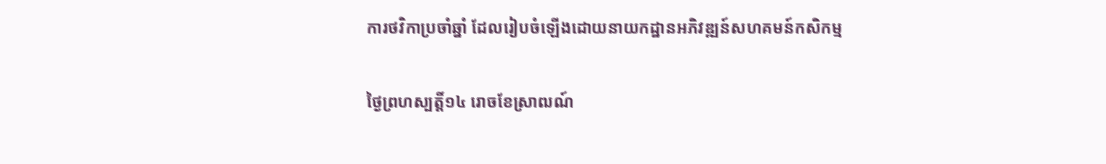ការថវិកាប្រចាំឆ្នាំ ដែលរៀបចំឡើងដោយនាយកដ្ឋានអភិវឌ្ឍន៍សហគមន៍កសិកម្ម

ថ្ងៃព្រហស្បត្តិ៍១៤ រោចខែស្រាឍណ៍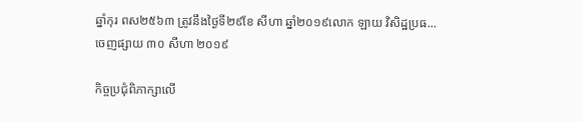ឆ្នាំកុរ ពស២៥៦៣ ត្រូវនឹងថ្ងៃទី២៩ខែ សីហា ឆ្នាំ២០១៩លោក ឡាយ វិសិដ្ឋប្រធ...
ចេញផ្សាយ ៣០ សីហា ២០១៩

កិច្ចប្រជុំពិភាក្សាលើ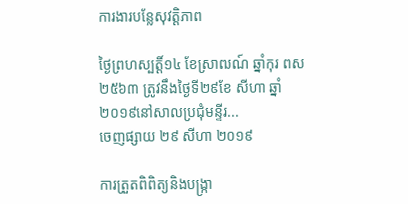ការងារបន្លែសុវត្តិភាព

ថ្ងៃព្រហស្បត្តិ៍១៤ ខែស្រាឍណ៍ ឆ្នាំកុរ ពស២៥៦៣ ត្រូវនឹងថ្ងៃទី២៩ខែ សីហា ឆ្នាំ២០១៩នៅសាលប្រជុំមន្ទីរ...
ចេញផ្សាយ ២៩ សីហា ២០១៩

ការត្រួតពិពិត្យនិងបង្រ្កា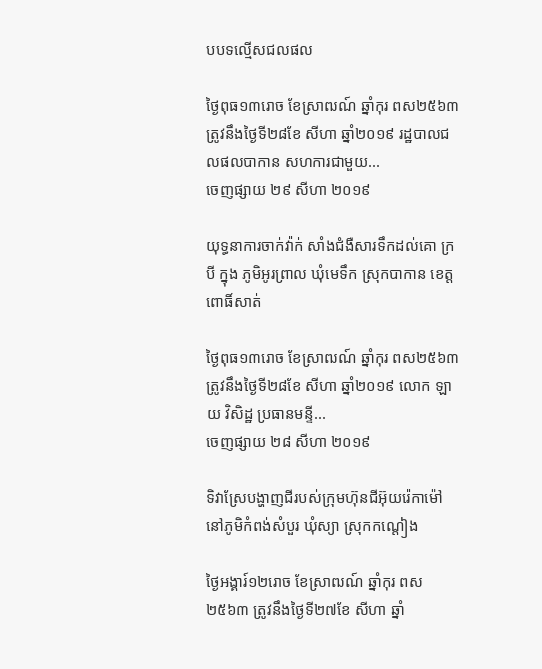បបទល្មើសជលផល

ថ្ងៃពុធ១៣រោច ខែស្រាឍណ៍ ឆ្នាំកុរ ពស២៥៦៣ ត្រូវនឹងថ្ងៃទី២៨ខែ សីហា ឆ្នាំ២០១៩ រដ្ឋបាលជលផលបាកាន សហការជាមួយ...
ចេញផ្សាយ ២៩ សីហា ២០១៩

យុទ្ធនាការចាក់វ៉ាក់ សាំងជំងឺសារទឹកដល់គោ ក្របី ក្នុង ភូមិអូរព្រាល ឃុំមេទឹក ស្រុកបាកាន ខេត្តពោធិ៍សាត់

ថ្ងៃពុធ១៣រោច ខែស្រាឍណ៍ ឆ្នាំកុរ ពស២៥៦៣ ត្រូវនឹងថ្ងៃទី២៨ខែ សីហា ឆ្នាំ២០១៩ លោក ឡាយ វិសិដ្ឋ ប្រធានមន្ទី...
ចេញផ្សាយ ២៨ សីហា ២០១៩

ទិវាស្រែបង្ហាញជីរបស់ក្រុមហ៊ុនជីអ៊ុយរ៉េកាម៉ៅ នៅភូមិកំពង់សំបួរ ឃុំស្យា ស្រុកកណ្តៀង

ថ្ងៃអង្គារ៍១២រោច ខែស្រាឍណ៍ ឆ្នាំកុរ ពស២៥៦៣ ត្រូវនឹងថ្ងៃទី២៧ខែ សីហា ឆ្នាំ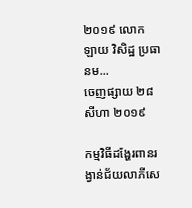២០១៩ លោក ឡាយ វិសិដ្ឋ ប្រធានម...
ចេញផ្សាយ ២៨ សីហា ២០១៩

កម្មវិធីដង្ហែរពានរង្វាន់ជ័យលាភីសេ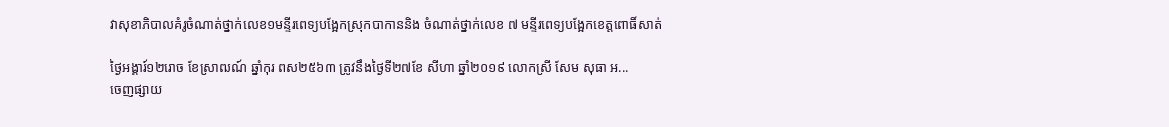វាសុខាភិបាលគំរូចំណាត់ថ្នាក់លេខ១មន្ទីរពេទ្យបង្អែកស្រុកបាកាននិង ចំណាត់ថ្នាក់លេខ ៧ មន្ទីរពេទ្យបង្អែកខេត្តពោធិ៍សាត់

ថ្ងៃអង្គារ៍១២រោច ខែស្រាឍណ៍ ឆ្នាំកុរ ពស២៥៦៣ ត្រូវនឹងថ្ងៃទី២៧ខែ សីហា ឆ្នាំ២០១៩ លោកស្រី សែម សុធា អ...
ចេញផ្សាយ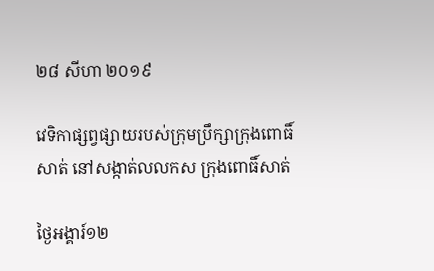២៨ សីហា ២០១៩

វេទិកាផ្សព្វផ្សាយរបស់ក្រុមប្រឹក្សាក្រុងពោធិ៍សាត់ នៅសង្កាត់លលកស ក្រុងពោធិ៍សាត់

ថ្ងៃអង្គារ៍១២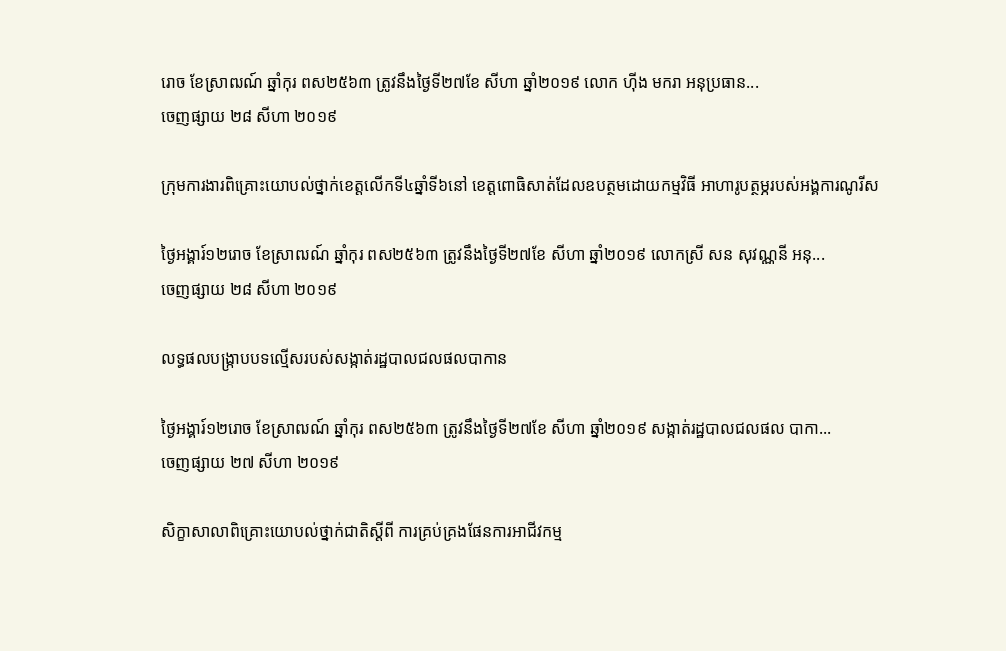រោច ខែស្រាឍណ៍ ឆ្នាំកុរ ពស២៥៦៣ ត្រូវនឹងថ្ងៃទី២៧ខែ សីហា ឆ្នាំ២០១៩ លោក ហ៊ីង មករា អនុប្រធាន...
ចេញផ្សាយ ២៨ សីហា ២០១៩

ក្រុមការងារពិគ្រោះយោបល់ថ្នាក់ខេត្តលេីកទី៤ឆ្នាំទី៦នៅ ខេត្តពោធិសាត់ដែលឧបត្ថមដោយកម្មវិធី អាហារូបត្ថម្ភរបស់អង្គការណូរីស

ថ្ងៃអង្គារ៍១២រោច ខែស្រាឍណ៍ ឆ្នាំកុរ ពស២៥៦៣ ត្រូវនឹងថ្ងៃទី២៧ខែ សីហា ឆ្នាំ២០១៩ លោកស្រី សន សុវណ្ណនី អនុ...
ចេញផ្សាយ ២៨ សីហា ២០១៩

លទ្ធផលបង្រ្កាបបទល្មើសរបស់សង្កាត់រដ្ឋបាលជលផលបាកាន

ថ្ងៃអង្គារ៍១២រោច ខែស្រាឍណ៍ ឆ្នាំកុរ ពស២៥៦៣ ត្រូវនឹងថ្ងៃទី២៧ខែ សីហា ឆ្នាំ២០១៩ សង្កាត់រដ្ឋបាលជលផល បាកា...
ចេញផ្សាយ ២៧ សីហា ២០១៩

សិក្ខាសាលាពិគ្រោះយោបល់ថ្នាក់ជាតិស្តីពី ការគ្រប់គ្រងផែនការអាជីវកម្ម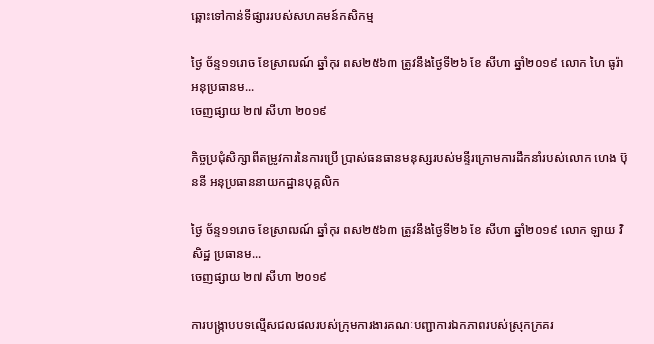ឆ្ពោះទៅកាន់ទីផ្សាររបស់សហគមន៍កសិកម្ម

ថ្ងៃ ច័ន្ទ១១រោច ខែស្រាឍណ៍ ឆ្នាំកុរ ពស២៥៦៣ ត្រូវនឹងថ្ងៃទី២៦ ខែ សីហា ឆ្នាំ២០១៩ លោក ហៃ ធូរ៉ា អនុប្រធានម...
ចេញផ្សាយ ២៧ សីហា ២០១៩

កិច្ចប្រជុំសិក្សាពីតម្រូវការនៃការប្រើ ប្រាស់ធនធានមនុស្សរបស់មន្ទីរក្រោមការដឹកនាំរបស់លោក ហេង ប៊ុននី អនុប្រធាននាយកដ្ឋានបុគ្គលិក

ថ្ងៃ ច័ន្ទ១១រោច ខែស្រាឍណ៍ ឆ្នាំកុរ ពស២៥៦៣ ត្រូវនឹងថ្ងៃទី២៦ ខែ សីហា ឆ្នាំ២០១៩ លោក ឡាយ វិសិដ្ឋ ប្រធានម...
ចេញផ្សាយ ២៧ សីហា ២០១៩

ការបង្រ្កាបបទល្មើសជលផលរបស់ក្រុមការងារគណៈបញ្ជាការឯកភាពរបស់ស្រុកក្រគរ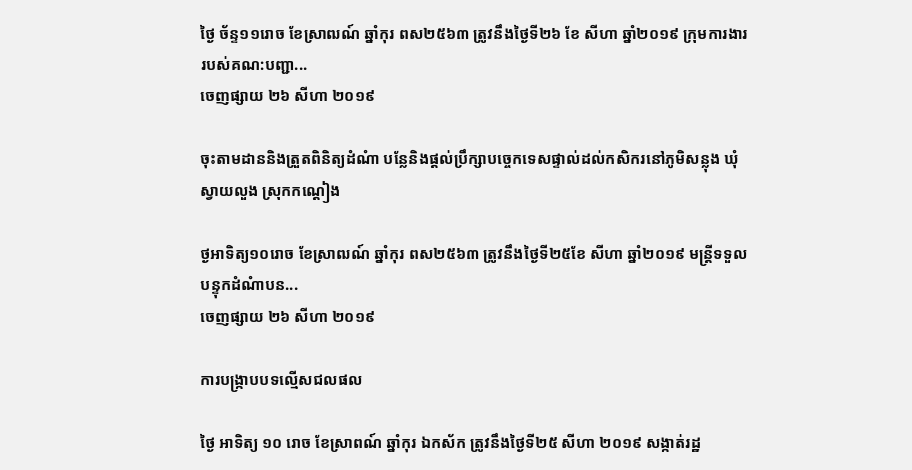ថ្ងៃ ច័ន្ទ១១រោច ខែស្រាឍណ៍ ឆ្នាំកុរ ពស២៥៦៣ ត្រូវនឹងថ្ងៃទី២៦ ខែ សីហា ឆ្នាំ២០១៩ ក្រុមការងាររបស់គណ:បញ្ជា...
ចេញផ្សាយ ២៦ សីហា ២០១៩

ចុះតាមដាននិងត្រួតពិនិត្យដំណំា បន្លែនិងផ្តល់ប្រឹក្សាបច្ចេកទេសផ្ទាល់ដល់កសិករនៅភូមិសន្លុង ឃុំស្វាយលួង ស្រុកកណ្តៀង

ថ្ងអាទិត្យ១០រោច ខែស្រាឍណ៍ ឆ្នាំកុរ ពស២៥៦៣ ត្រូវនឹងថ្ងៃទី២៥ខែ សីហា ឆ្នាំ២០១៩ មន្រ្តីទទួលបន្ទុកដំណំាបន...
ចេញផ្សាយ ២៦ សីហា ២០១៩

ការបង្រ្កាបបទល្មើសជលផល

ថ្ងៃ អាទិត្យ ១០ រោច ខែស្រាពណ៍ ឆ្នាំកុរ ឯកស័ក ត្រូវនឹងថ្ងៃទី២៥ សីហា ២០១៩ សង្កាត់រដ្ឋ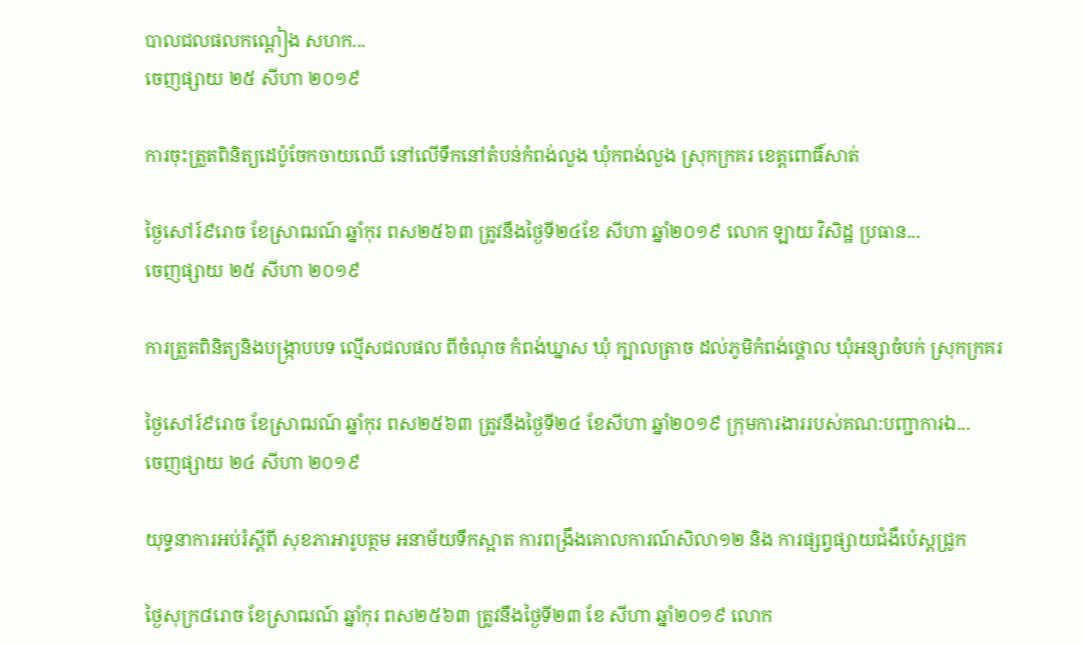បាលជលផលកណ្តៀង សហក...
ចេញផ្សាយ ២៥ សីហា ២០១៩

ការចុះត្រួតពិនិត្យដេប៉ូចែកចាយឈេី នៅលេីទឹកនៅតំបន់កំពង់លួង ឃុំកពង់លួង ស្រុកក្រគរ ខេត្តពោធិ៍សាត់

ថ្ងៃសៅរ៍៩រោច ខែស្រាឍណ៍ ឆ្នាំកុរ ពស២៥៦៣ ត្រូវនឹងថ្ងៃទី២៤ខែ សីហា ឆ្នាំ២០១៩ លោក ឡាយ វិសិដ្ឋ ប្រធាន...
ចេញផ្សាយ ២៥ សីហា ២០១៩

ការត្រួតពិនិត្យនិងបង្រ្កាបបទ ល្មើសជលផល ពីចំណុច កំពង់ឃ្នាស ឃុំ ក្បាលត្រាច ដល់ភូមិកំពង់ថ្គោល ឃុំអន្សាចំបក់ ស្រុកក្រគរ

ថ្ងៃសៅរ៍៩រោច ខែស្រាឍណ៍ ឆ្នាំកុរ ពស២៥៦៣ ត្រូវនឹងថ្ងៃទី២៤ ខែសីហា ឆ្នាំ២០១៩ ក្រុមការងាររបស់គណ:បញ្ជាការឯ...
ចេញផ្សាយ ២៤ សីហា ២០១៩

យុទ្ធនាការអប់រំស្តីពី សុខភាអារូបត្ថម អនាម័យទឹកស្អាត ការពង្រឹងគោលការណ៍សិលា១២ និង ការផ្សព្វផ្សាយជំងឺប៉េស្តជ្រូក

ថ្ងៃសុក្រ៨រោច ខែស្រាឍណ៍ ឆ្នាំកុរ ពស២៥៦៣ ត្រូវនឹងថ្ងៃទី២៣ ខែ សីហា ឆ្នាំ២០១៩ លោក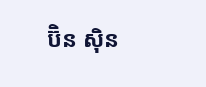ប៊ិន ស៊ិន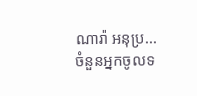ណារ៉ា អនុប្រ...
ចំនួនអ្នកចូលទ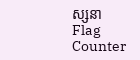ស្សនា
Flag Counter